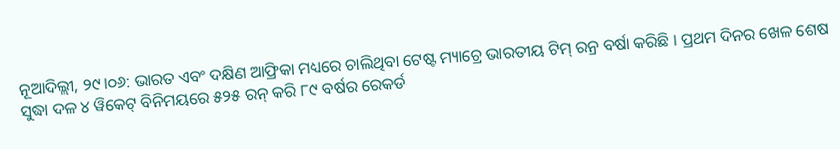ନୂଆଦିଲ୍ଲୀ, ୨୯।୦୬: ଭାରତ ଏବଂ ଦକ୍ଷିଣ ଆଫ୍ରିକା ମଧ୍ୟରେ ଚାଲିଥିବା ଟେଷ୍ଟ ମ୍ୟାଚ୍ରେ ଭାରତୀୟ ଟିମ୍ ରନ୍ର ବର୍ଷା କରିଛି । ପ୍ରଥମ ଦିନର ଖେଳ ଶେଷ ସୁଦ୍ଧା ଦଳ ୪ ୱିକେଟ୍ ବିନିମୟରେ ୫୨୫ ରନ୍ କରି ୮୯ ବର୍ଷର ରେକର୍ଡ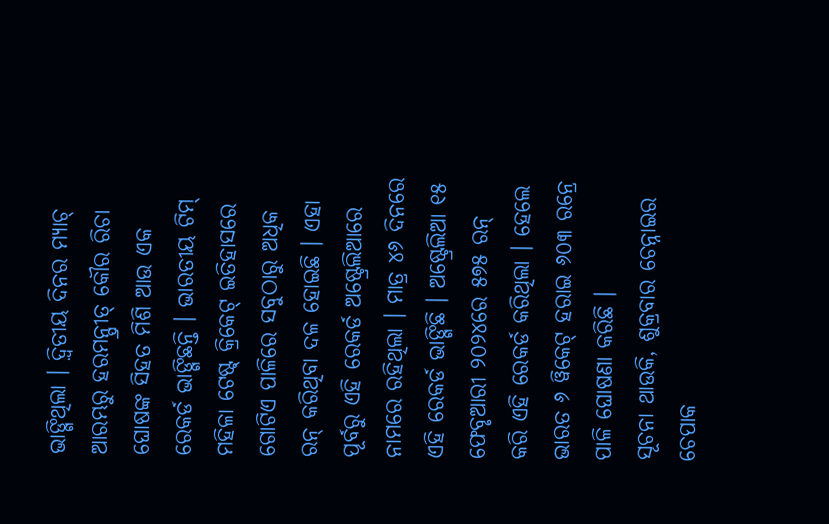ଭାଙ୍ଗିଥିଲା । ଦ଼୍ବିତୀୟ ଦିନର ମ୍ୟାଚ୍ ଆରମ୍ଭରୁ ହରମନ୍ପ୍ରୀତ୍ କୌର ରିଚା ଘୋଷଙ୍କ ସିହତ ମିଶି ଆଉ ଏକ ରେକର୍ଡ ଭାଙ୍ଗିଛନ୍ତି । ଭାରତୀୟ ଟିମ୍ ମହିଳା ଟେଷ୍ଟ୍ କ୍ରିକେଟ୍ ଇତିହାସରେ ଗୋଟିଏ ପାଳିରେ ସବୁଠାରୁ ଅଧିକ ରନ୍ କରିଥିବା ଦଳ ହୋଇଛି । ଏହା ପୂର୍ବରୁ ଏହି ରେକର୍ଡ ଅଷ୍ଟ୍ରେଲିଆରେ ନାମରେ ରହିଥିଲା । ମାତ୍ର ୪୬ ଦିନରେ ଏହି ରେକର୍ଡ ଭାଙ୍ଗିଛି । ଅଷ୍ଟ୍ରେଲିଆ ୧୫ ଫେବୃଆରୀ ୨୦୨୪ରେ ୫୭୫ ରନ୍ କରି ଏହି ରେକର୍ଡ କରିଥିଲା । ହେଲେ ଭାରତ ୬ ୱିକେଟ୍ ହରାଇ ୬୦୩ ରନ୍ରେ ପାଳି ଘୋଷଣା କରିଛି ।
ସୂଚନା ଥାଉକି, ଶୁକ୍ରବାର ଚେନ୍ନାଇର ଚେପାକ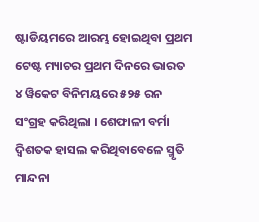ଷ୍ଟାଡିୟମରେ ଆରମ୍ଭ ହୋଇଥିବା ପ୍ରଥମ ଟେଷ୍ଟ ମ୍ୟାଚର ପ୍ରଥମ ଦିନରେ ଭାରତ ୪ ୱିକେଟ ବିନିମୟରେ ୫୨୫ ରନ ସଂଗ୍ରହ କରିଥିଲା । ଶେଫାଳୀ ବର୍ମା ଦ୍ୱିଶତକ ହାସଲ କରିଥିବାବେଳେ ସ୍ମୃତି ମାନ୍ଦନା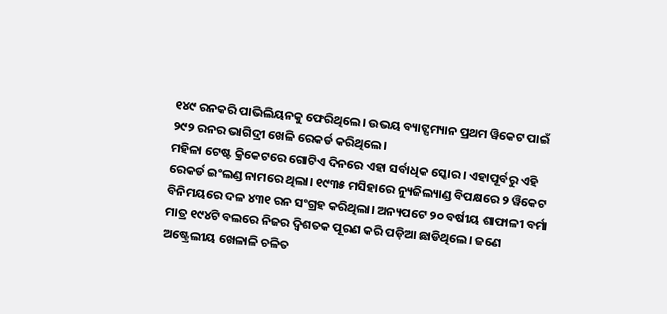୧୪୯ ରନକରି ପାଭିଲିୟନକୁ ଫେରିଥିଲେ। ଉଭୟ ବ୍ୟାଟ୍ସମ୍ୟାନ ପ୍ରଥମ ୱିକେଟ ପାଇଁ ୨୯୨ ରନର ଭାଗିଦ୍ରୀ ଖେଳି ରେକର୍ଡ କରିଥିଲେ।
ମହିଳା ଟେଷ୍ଟ କ୍ରିକେଟରେ ଗୋଟିଏ ଦିନରେ ଏହା ସର୍ବାଧିକ ସ୍କୋର । ଏହାପୂର୍ବରୁ ଏହି ରେକର୍ଡ ଇଂଲଣ୍ଡ ନାମରେ ଥିଲା। ୧୯୩୫ ମସିହାରେ ନ୍ୟୁଜିଲ୍ୟାଣ୍ଡ ବିପକ୍ଷରେ ୨ ୱିକେଟ ବିନିମୟରେ ଦଳ ୪୩୧ ରନ ସଂଗ୍ରହ କରିଥିଲା। ଅନ୍ୟପଟେ ୨୦ ବର୍ଷୀୟ ଶାଫାଳୀ ବର୍ମା ମାତ୍ର ୧୯୪ଟି ବଲରେ ନିଜର ଦ୍ୱିଶତକ ପୂରଣ କରି ପଡ଼ିଆ ଛାଡିଥିଲେ। ଜଣେ ଅଷ୍ଟ୍ରେଲୀୟ ଖେଳାଳି ଚଳିତ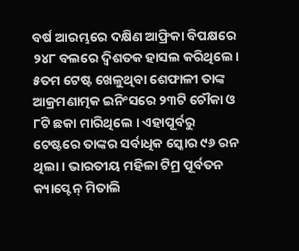ବର୍ଷ ଆରମ୍ଭରେ ଦକ୍ଷିଣ ଆଫ୍ରିକା ବିପକ୍ଷରେ ୨୪୮ ବଲରେ ଦ୍ୱିଶତକ ହାସଲ କରିଥିଲେ। ୫ତମ ଟେଷ୍ଟ ଖେଳୁଥିବା ଶେଫାଳୀ ତାଙ୍କ ଆକ୍ରମଣାତ୍ମକ ଇନିଂସରେ ୨୩ଟି ଚୌକା ଓ ୮ଟି ଛକା ମାରିଥିଲେ । ଏହାପୂର୍ବରୁ ଟେଷ୍ଟରେ ତାଙ୍କର ସର୍ବାଧିକ ସ୍କୋର ୯୬ ରନ ଥିଲା। ଭାରତୀୟ ମହିଳା ଟିମ୍ର ପୂର୍ବତନ କ୍ୟାପ୍ଟେନ୍ ମିତାଲି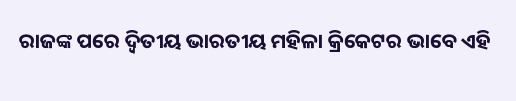ରାଜଙ୍କ ପରେ ଦ଼୍ବିତୀୟ ଭାରତୀୟ ମହିଳା କ୍ରିକେଟର ଭାବେ ଏହି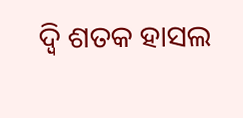ଦ଼୍ବି ଶତକ ହାସଲ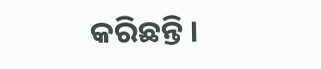କରିଛନ୍ତି ।